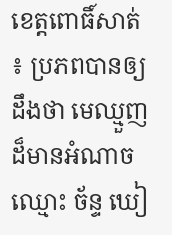ខេត្តពោធិ៍សាត់ ៖ ប្រភពបានឲ្យដឹងថា មេឈ្មួញដ៏មានអំណាច ឈ្មោះ ច័ន្ទ ឃៀ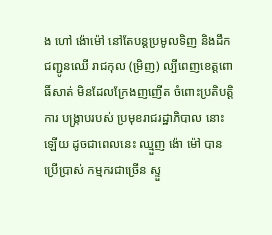ង ហៅ ង៉ោម៉ៅ នៅតែបន្តប្រមូលទិញ និងដឹកជញ្ជូនឈើ រាជកុល (ម្រិញ) ល្បីពេញខេត្តពោធិ៍សាត់ មិនដែលក្រែងញញើត ចំពោះប្រតិបត្តិការ បង្ក្រាបរបស់ ប្រមុខរាជរដ្ឋាភិបាល នោះឡើយ ដូចជាពេលនេះ ឈ្មួញ ង៉ោ ម៉ៅ បានប្រើប្រាស់ កម្មករជាច្រើន ស្ទួ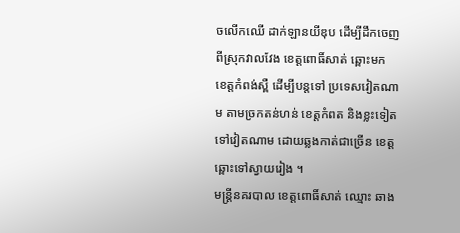ចលើកឈើ ដាក់ឡានយីឌុប ដើម្បីដឹកចេញ ពីស្រុកវាលវែង ខេត្តពោធិ៍សាត់ ឆ្ពោះមក ខេត្តកំពង់ស្ពឺ ដើម្បីបន្តទៅ ប្រទេសវៀតណាម តាមច្រកតន់ហន់ ខេត្តកំពត និងខ្លះទៀត ទៅវៀតណាម ដោយឆ្លងកាត់ជាច្រើន ខេត្តឆ្ពោះទៅស្វាយរៀង ។
មន្ត្រីនគរបាល ខេត្តពោធិ៍សាត់ ឈ្មោះ ឆាង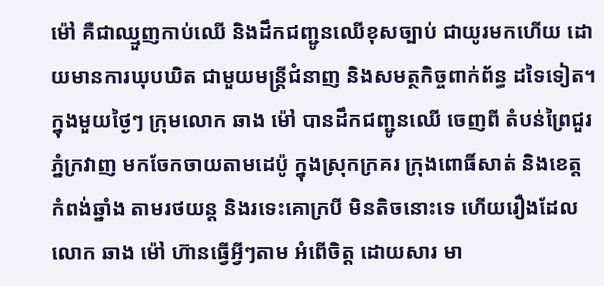ម៉ៅ គឺជាឈ្មួញកាប់ឈើ និងដឹកជញ្ជូនឈើខុសច្បាប់ ជាយូរមកហើយ ដោយមានការឃុបឃិត ជាមួយមន្ត្រីជំនាញ និងសមត្ថកិច្ចពាក់ព័ន្ធ ដទៃទៀត។ ក្នុងមួយថ្ងៃៗ ក្រុមលោក ឆាង ម៉ៅ បានដឹកជញ្ជូនឈើ ចេញពី តំបន់ព្រៃជួរភ្នំក្រវាញ មកចែកចាយតាមដេប៉ូ ក្នុងស្រុកក្រគរ ក្រុងពោធិ៍សាត់ និងខេត្ត កំពង់ឆ្នាំង តាមរថយន្ត និងរទេះគោក្របី មិនតិចនោះទេ ហើយរឿងដែលលោក ឆាង ម៉ៅ ហ៊ានធ្វើអ្វីៗតាម អំពើចិត្ត ដោយសារ មា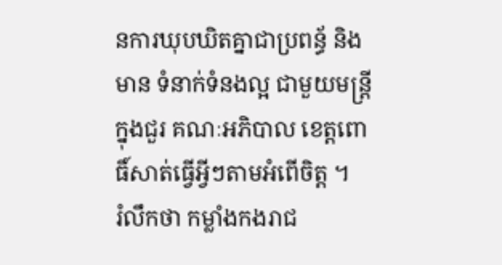នការឃុបឃិតគ្នាជាប្រពន្ធ័ និងមាន ទំនាក់ទំនងល្អ ជាមួយមន្ត្រីក្នុងជួរ គណៈអភិបាល ខេត្តពោធិ៍សាត់ធ្វើអ្វីៗតាមអំពើចិត្ត ។
រំលឹកថា កម្លាំងកងរាជ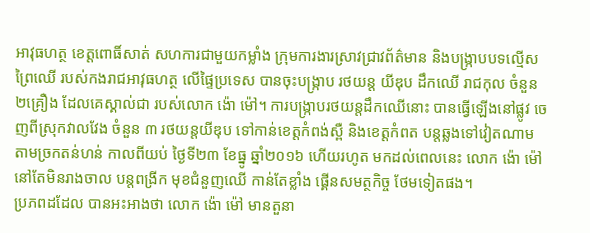អាវុធហត្ថ ខេត្តពោធិ៍សាត់ សហការជាមួយកម្លាំង ក្រុមការងារស្រាវជ្រាវព័ត៌មាន និងបង្ក្រាបបទល្មើសព្រៃឈើ របស់កងរាជអាវុធហត្ថ លើផ្ទៃប្រទេស បានចុះបង្ក្រាប រថយន្ត យីឌុប ដឹកឈើ រាជកុល ចំនួន ២គ្រឿង ដែលគេស្គាល់ជា របស់លោក ង៉ោ ម៉ៅ។ ការបង្ក្រាបរថយន្តដឹកឈើនោះ បានធ្វើឡើងនៅផ្លូវ ចេញពីស្រុកវាលវែង ចំនួន ៣ រថយន្តយីឌុប ទៅកាន់ខេត្តកំពង់ស្ពឺ និងខេត្តកំពត បន្តឆ្លងទៅវៀតណាម តាមច្រកតន់ហន់ កាលពីយប់ ថ្ងៃទី២៣ ខែធ្នូ ឆ្នាំ២០១៦ ហើយរហូត មកដល់ពេលនេះ លោក ង៉ោ ម៉ៅ នៅតែមិនរាងចាល បន្តពង្រីក មុខជំនួញឈើ កាន់តែខ្លាំង ផ្គើនសមត្ថកិច្ច ថែមទៀតផង។
ប្រភពដដែល បានអះអាងថា លោក ង៉ោ ម៉ៅ មានតួនា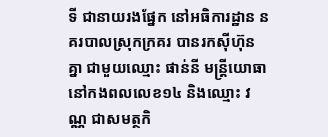ទី ជានាយរងផ្នែក នៅអធិការដ្ឋាន នគរបាលស្រុកក្រគរ បានរកស៊ីហ៊ុនគ្នា ជាមួយឈ្មោះ ផាន់នី មន្ត្រីយោធា នៅកងពលលេខ១៤ និងឈ្មោះ វណ្ណ ជាសមត្ថកិ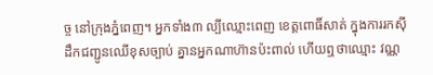ច្ច នៅក្រុងភ្នំពេញ។ អ្នកទាំង៣ ល្បីឈ្មោះពេញ ខេត្តពោធិ៍សាត់ ក្នុងការរកស៊ី ដឹកជញ្ជូនឈើខុសច្បាប់ គ្នានអ្នកណាហ៊ានប៉ះពាល់ ហើយឮថាឈ្មោះ វណ្ណ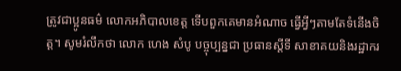ត្រូវជាប្អូនធម៌ លោកអភិបាលខេត្ត ទើបពួកគេមានអំណាច ធ្វើអ្វីៗតាមតែទំនើងចិត្ត។ សូមរំលឹកថា លោក ហេង សំបូ បច្ចុប្បន្នជា ប្រធានស្តីទី សាខាគយនិងរដ្ឋាករ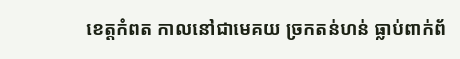ខេត្តកំពត កាលនៅជាមេគយ ច្រកតន់ហន់ ធ្លាប់ពាក់ព័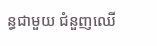ន្ធជាមួយ ជំនួញឈើ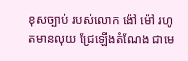ខុសច្បាប់ របស់លោក ង៉ៅ ម៉ៅ រហូតមានលុយ ជ្រែឡើងតំណែង ជាមេ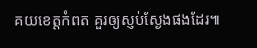គយខេត្តកំពត គួរឲ្យស្ញប់ស្ងែងផងដែរ៕